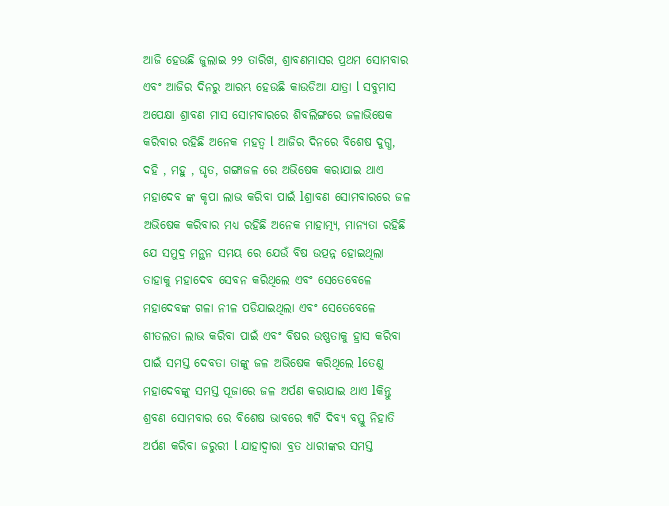ଆଜି ହେଉଛି ଜୁଲାଇ ୨୨ ତାରିଖ, ଶ୍ରାବଣମାସର ପ୍ରଥମ ସୋମବାର ଏବଂ ଆଜିର ଦିନରୁ ଆରମ୍ଭ ହେଉଛି କାଉଡିଆ ଯାତ୍ରା l ସବୁମାସ ଅପେକ୍ଷା ଶ୍ରାବଣ ମାସ ସୋମବାରରେ ଶିବଲିଙ୍ଗରେ ଜଳାଭିଷେକ କରିବାର ରହିଛି ଅନେକ ମହତ୍ୱ l ଆଜିର ଦିନରେ ବିଶେଷ ଦୁଗ୍ଧ, ଦହି , ମହୁ , ଘୃତ, ଗଙ୍ଗାଜଳ ରେ ଅଭିଷେକ କରାଯାଇ ଥାଏ ମହାଦେବ ଙ୍କ କୃପା ଲାଭ କରିବା ପାଇଁ lଶ୍ରାବଣ ସୋମବାରରେ ଜଳ ଅଭିଷେକ କରିବାର ମଧ୍ୟ ରହିଛି ଅନେକ ମାହାତ୍ମ୍ୟ, ମାନ୍ୟତା ରହିଛି ଯେ ସମୁଦ୍ର ମନ୍ଥନ ସମୟ ରେ ଯେଉଁ ବିଷ ଉତ୍ପନ୍ନ ହୋଇଥିଲା ତାହାକୁ ମହାଦେବ ସେବନ କରିଥିଲେ ଏବଂ ସେତେବେଳେ ମହାଦେବଙ୍କ ଗଳା ନୀଳ ପଡିଯାଇଥିଲା ଏବଂ ସେତେବେଳେ ଶୀତଲତା ଲାଭ କରିବା ପାଇଁ ଏବଂ ବିଷର ଉଷ୍ଣତାକୁ ହ୍ରାସ କରିବା ପାଇଁ ସମସ୍ତ ଦେବତା ତାଙ୍କୁ ଜଳ ଅଭିଷେକ କରିଥିଲେ lତେଣୁ ମହାଦେବଙ୍କୁ ସମସ୍ତ ପୂଜାରେ ଜଳ ଅର୍ପଣ କରାଯାଇ ଥାଏ lକିନ୍ତୁ ଶ୍ରବଣ ସୋମବାର ରେ ବିଶେଷ ଭାବରେ ୩ଟି ଦିବ୍ୟ ବସ୍ତୁ ନିହାତି ଅର୍ପଣ କରିବା ଜରୁରୀ l ଯାହାଦ୍ୱାରା ବ୍ରତ ଧାରୀଙ୍କର ସମସ୍ତ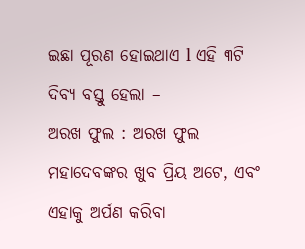ଇଛା ପୂରଣ ହୋଇଥାଏ l ଏହି ୩ଟି ଦିବ୍ୟ ବସ୍ତୁ ହେଲା –
ଅରଖ ଫୁଲ : ଅରଖ ଫୁଲ ମହାଦେବଙ୍କର ଖୁବ ପ୍ରିୟ ଅଟେ, ଏବଂ ଏହାକୁ ଅର୍ପଣ କରିବା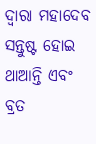ଦ୍ୱାରା ମହାଦେବ ସନ୍ତୁଷ୍ଟ ହୋଇ ଥାଆନ୍ତି ଏବଂ ବ୍ରତ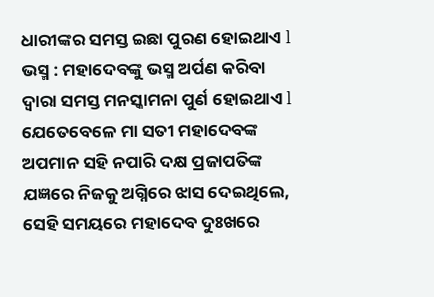ଧାରୀଙ୍କର ସମସ୍ତ ଇଛା ପୁରଣ ହୋଇଥାଏ l
ଭସ୍ମ : ମହାଦେବଙ୍କୁ ଭସ୍ମ ଅର୍ପଣ କରିବା ଦ୍ୱାରା ସମସ୍ତ ମନସ୍କାମନା ପୁର୍ଣ ହୋଇଥାଏ l ଯେତେବେଳେ ମା ସତୀ ମହାଦେବଙ୍କ ଅପମାନ ସହି ନପାରି ଦକ୍ଷ ପ୍ରଜାପତିଙ୍କ ଯଜ୍ଞରେ ନିଜକୁ ଅଗ୍ନିରେ ଝାସ ଦେଇଥିଲେ, ସେହି ସମୟରେ ମହାଦେବ ଦୁଃଖରେ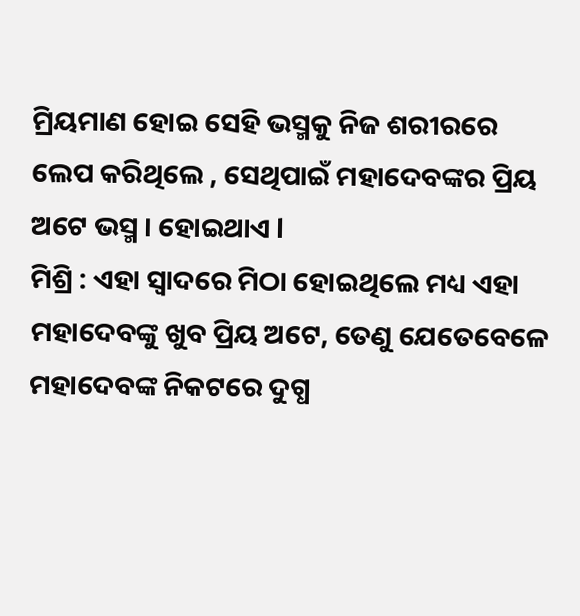ମ୍ରିୟମାଣ ହୋଇ ସେହି ଭସ୍ମକୁ ନିଜ ଶରୀରରେ ଲେପ କରିଥିଲେ , ସେଥିପାଇଁ ମହାଦେବଙ୍କର ପ୍ରିୟ ଅଟେ ଭସ୍ମ । ହୋଇଥାଏ l
ମିଶ୍ରି : ଏହା ସ୍ଵାଦରେ ମିଠା ହୋଇଥିଲେ ମଧ୍ୟ ଏହା ମହାଦେବଙ୍କୁ ଖୁବ ପ୍ରିୟ ଅଟେ, ତେଣୁ ଯେତେବେଳେ ମହାଦେବଙ୍କ ନିକଟରେ ଦୁଗ୍ଧ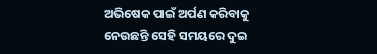ଅଭିଷେକ ପାଇଁ ଅର୍ପଣ କରିବାକୁ ନେଉଛନ୍ତି ସେହି ସମୟରେ ଦୁଇ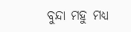ବୁନ୍ଦା ମହୁ ମଧ୍ୟ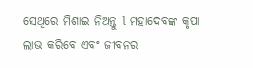ସେଥିରେ ମିଶାଇ ନିଅନ୍ତୁ l ମହାଦେବଙ୍କ କୃପା ଲାଭ କରିବେ ଏବଂ ଜୀବନର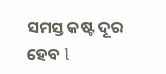ସମସ୍ତ କଷ୍ଟ ଦୂର ହେବ l